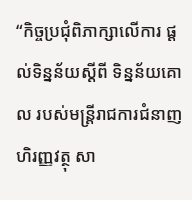“កិច្ចប្រជុំពិភាក្សាលើការ ផ្តល់ទិន្នន័យស្តីពី ទិន្នន័យគោល របស់មន្រ្តីរាជការជំនាញហិរញ្ញវត្ថុ សា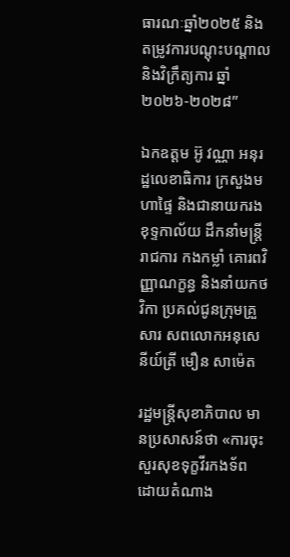ធារណៈឆ្នាំ២០២៥ និងតម្រូវការបណ្តុះបណ្តាល និងវិក្រឹត្យការ ឆ្នាំ២០២៦-២០២៨”

ឯកឧត្តម អ៊ូ វណ្ណា អនុរដ្ឋលេខាធិការ ក្រសួងមហាផ្ទៃ និងជានាយករងខុទ្ទកាល័យ ដឹកនាំមន្ត្រីរាជការ កងកម្លាំ គោរពវិញ្ញាណក្ខន្ធ និងនាំយកថវិកា ប្រគល់ជូនក្រុមគ្រួសារ សពលោកអនុសេនីយ៍ត្រី មឿន សាម៉េត

រដ្ឋមន្រ្តីសុខាភិបាល មានប្រសាសន៍ថា «ការចុះសួរសុខទុក្ខវីរកងទ័ព ដោយតំណាង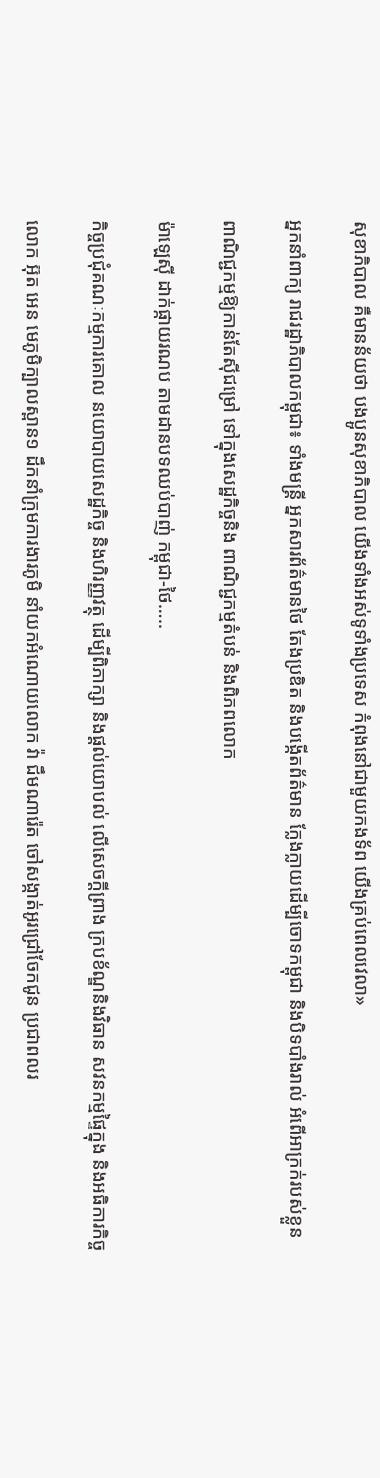សុខាភិបាល គឺមានន័យថា បងប្អូនសុខាភិបាល យើងទាំងអស់ទូទាំងប្រទេស កំពុងនៅជាមួយកងទ័ព យើងគ្រប់ពេលវេលា»

អ្នកនាំពាក្យ រាជរដ្ឋាភិបាលកម្ពុជា៖ ទាំងមន្រ្តី អ្នកសារព័ត៌មានថៃ តែងប្រឌិត និងបង្កើតព័ត៌មាន ក្លែងក្លាយដើម្បីចោទកម្ពុជា និងបិទបាំងរាល់ អំពើអាក្រក់របស់ខ្លួន

ពាណិជ្ជកម្មឱ្យកាន់តែស៊ីជម្រៅ ទៅក្នុងសេដ្ឋកិច្ចនិង ពាណិជ្ជកម្មតំបន់ និងពិភពលោក

ម៉ាឡេស៊ី ដាក់ផ្កាយរណប តាមដានបទឈប់បាញ់ កម្ពុជា-ថៃ…..

កិច្ចប្រជុំគណៈកម្មការគោល នយោបាយសេដ្ឋកិច្ច និងហិរញ្ញវត្ថុ ដើម្បីពិភាក្សា និងផ្តល់យោបល់ លើសេចក្តីព្រាង ក្របខ័ណ្ឌនិងវិធាន សវនកម្មផ្ទៃក្នុង និងអធិការកិច្ច

លោក អ៊ុត អេន មេភូមិក្បាលស្ពាន១ ដឹកនាំក្រុមការងារភូមិ នាំយកអំណោយលោក វ៉ា ជឹមណារ៉េត ចៅសង្កាត់អូរជ្រៅចែកជូន ប្រជាពលរ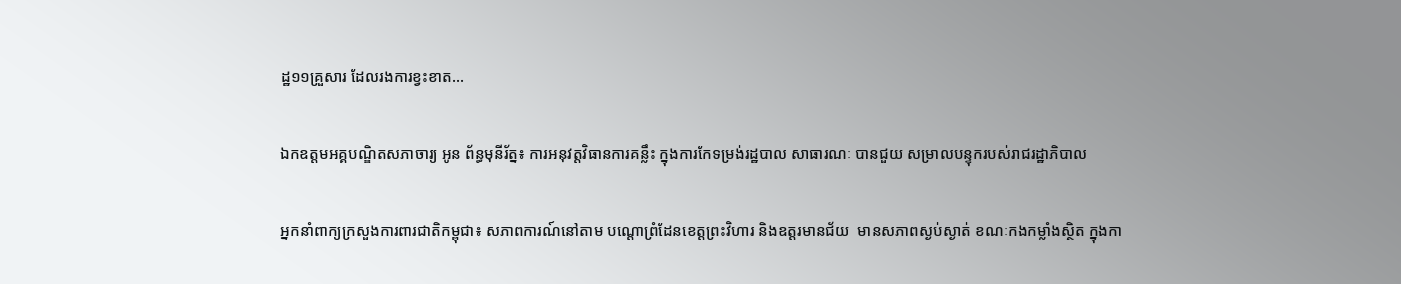ដ្ឋ១១គ្រួសារ ដែលរងការខ្វះខាត…

ឯកឧត្តមអគ្គបណ្ឌិតសភាចារ្យ អូន ព័ន្ធមុនីរ័ត្ន៖ ការអនុវត្តវិធានការគន្លឹះ ក្នុងការកែទម្រង់រដ្ឋបាល សាធារណៈ បានជួយ សម្រាលបន្ទុករបស់រាជរដ្ឋាភិបាល

អ្នកនាំពាក្យក្រសួងការពារជាតិកម្ពុជា៖ សភាពការណ៍នៅតាម បណ្តោព្រំដែនខេត្តព្រះវិហារ និងឧត្តរមានជ័យ  មានសភាពស្ងប់ស្ងាត់ ខណៈកងកម្លាំងស្ថិត ក្នុងកា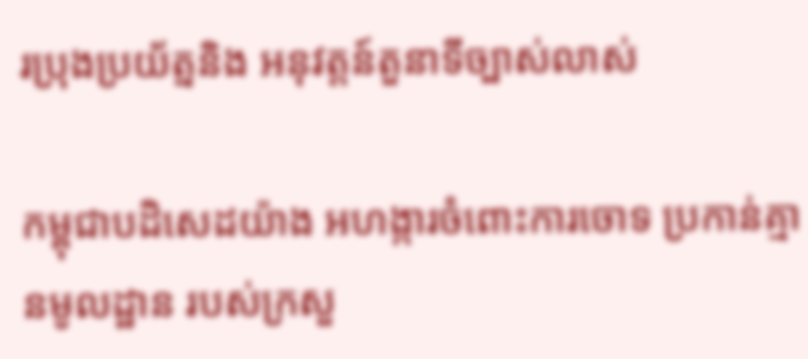រប្រុងប្រយ័ត្ននិង អនុវត្តន៍តួនាទីច្បាស់លាស់

កម្ពុជាបដិសេដយ៉ាង អហង្ការចំពោះការចោទ ប្រកាន់គ្មានមូលដ្ឋាន របស់ក្រសួ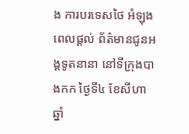ង ការបរទេសថៃ អំឡុងពេលផ្ដល់ ព័ត៌មានជូនអង្គទូតនានា នៅទីក្រុងបាងកក ថ្ងៃទី៤ ខែសីហា ឆ្នាំ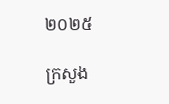២០២៥

ក្រសួង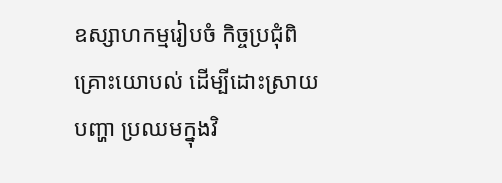ឧស្សាហកម្មរៀបចំ កិច្ចប្រជុំពិគ្រោះយោបល់ ដើម្បីដោះស្រាយបញ្ហា ប្រឈមក្នុងវិ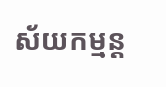ស័យកម្មន្ត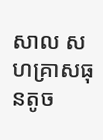សាល សហគ្រាសធុនតូច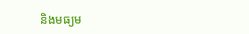និងមធ្យម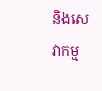និងសេវាកម្ម